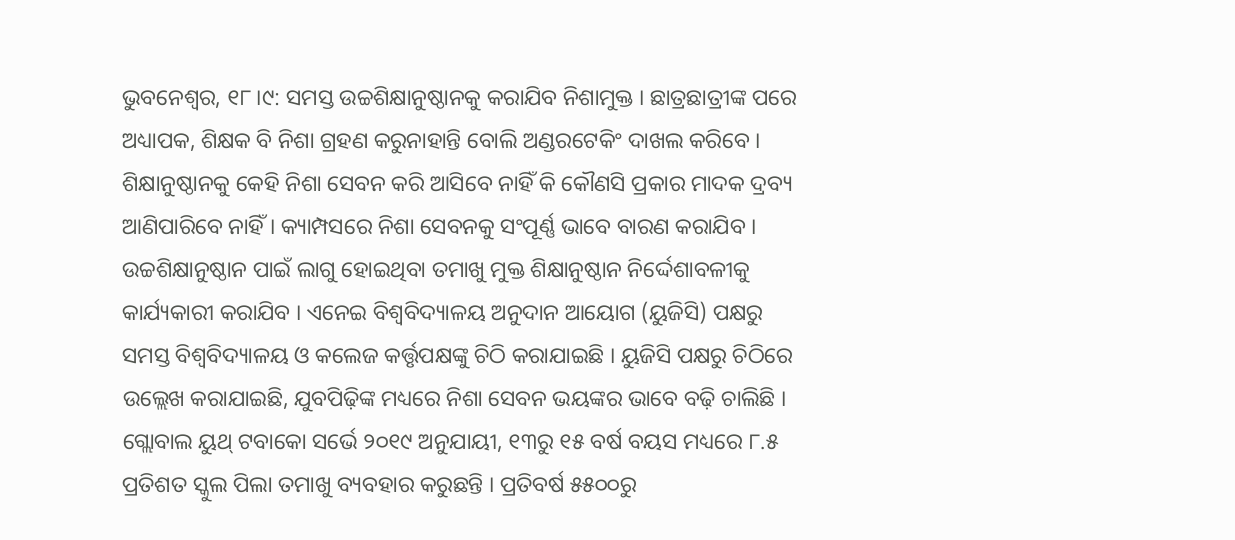ଭୁବନେଶ୍ୱର, ୧୮।୯: ସମସ୍ତ ଉଚ୍ଚଶିକ୍ଷାନୁଷ୍ଠାନକୁ କରାଯିବ ନିଶାମୁକ୍ତ । ଛାତ୍ରଛାତ୍ରୀଙ୍କ ପରେ ଅଧ୍ୟାପକ, ଶିକ୍ଷକ ବି ନିଶା ଗ୍ରହଣ କରୁନାହାନ୍ତି ବୋଲି ଅଣ୍ଡରଟେକିଂ ଦାଖଲ କରିବେ । ଶିକ୍ଷାନୁଷ୍ଠାନକୁ କେହି ନିଶା ସେବନ କରି ଆସିବେ ନାହିଁ କି କୌଣସି ପ୍ରକାର ମାଦକ ଦ୍ରବ୍ୟ ଆଣିପାରିବେ ନାହିଁ । କ୍ୟାମ୍ପସରେ ନିଶା ସେବନକୁ ସଂପୂର୍ଣ୍ଣ ଭାବେ ବାରଣ କରାଯିବ । ଉଚ୍ଚଶିକ୍ଷାନୁଷ୍ଠାନ ପାଇଁ ଲାଗୁ ହୋଇଥିବା ତମାଖୁ ମୁକ୍ତ ଶିକ୍ଷାନୁଷ୍ଠାନ ନିର୍ଦ୍ଦେଶାବଳୀକୁ କାର୍ଯ୍ୟକାରୀ କରାଯିବ । ଏନେଇ ବିଶ୍ୱବିଦ୍ୟାଳୟ ଅନୁଦାନ ଆୟୋଗ (ୟୁଜିସି) ପକ୍ଷରୁ ସମସ୍ତ ବିଶ୍ୱବିଦ୍ୟାଳୟ ଓ କଲେଜ କର୍ତ୍ତୃପକ୍ଷଙ୍କୁ ଚିଠି କରାଯାଇଛି । ୟୁଜିସି ପକ୍ଷରୁ ଚିଠିରେ ଉଲ୍ଲେଖ କରାଯାଇଛି, ଯୁବପିଢ଼ିଙ୍କ ମଧ୍ୟରେ ନିଶା ସେବନ ଭୟଙ୍କର ଭାବେ ବଢ଼ି ଚାଲିଛି । ଗ୍ଲୋବାଲ ୟୁଥ୍ ଟବାକୋ ସର୍ଭେ ୨୦୧୯ ଅନୁଯାୟୀ, ୧୩ରୁ ୧୫ ବର୍ଷ ବୟସ ମଧ୍ୟରେ ୮.୫ ପ୍ରତିଶତ ସ୍କୁଲ ପିଲା ତମାଖୁ ବ୍ୟବହାର କରୁଛନ୍ତି । ପ୍ରତିବର୍ଷ ୫୫୦୦ରୁ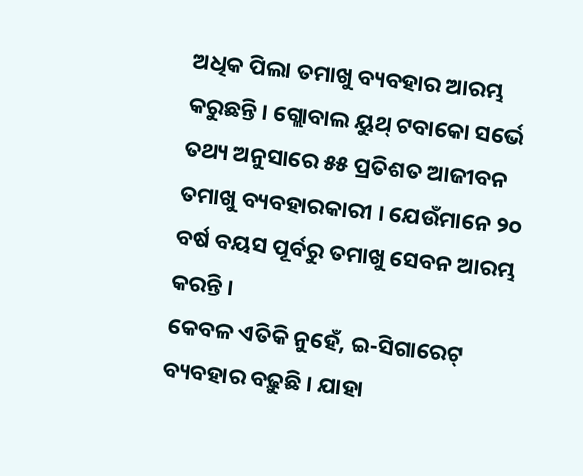ଅଧିକ ପିଲା ତମାଖୁ ବ୍ୟବହାର ଆରମ୍ଭ କରୁଛନ୍ତି । ଗ୍ଲୋବାଲ ୟୁଥ୍ ଟବାକୋ ସର୍ଭେ ତଥ୍ୟ ଅନୁସାରେ ୫୫ ପ୍ରତିଶତ ଆଜୀବନ ତମାଖୁ ବ୍ୟବହାରକାରୀ । ଯେଉଁମାନେ ୨୦ ବର୍ଷ ବୟସ ପୂର୍ବରୁ ତମାଖୁ ସେବନ ଆରମ୍ଭ କରନ୍ତି ।
କେବଳ ଏତିକି ନୁହେଁ, ଇ-ସିଗାରେଟ୍ ବ୍ୟବହାର ବଢ଼ୁଛି । ଯାହା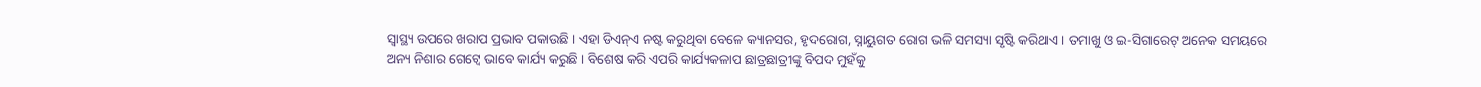ସ୍ୱାସ୍ଥ୍ୟ ଉପରେ ଖରାପ ପ୍ରଭାବ ପକାଉଛି । ଏହା ଡିଏନ୍ଏ ନଷ୍ଟ କରୁଥିବା ବେଳେ କ୍ୟାନସର, ହୃଦରୋଗ, ସ୍ନାୟୁଗତ ରୋଗ ଭଳି ସମସ୍ୟା ସୃଷ୍ଟି କରିଥାଏ । ତମାଖୁ ଓ ଇ-ସିଗାରେଟ୍ ଅନେକ ସମୟରେ ଅନ୍ୟ ନିଶାର ଗେଟ୍ୱେ ଭାବେ କାର୍ଯ୍ୟ କରୁଛି । ବିଶେଷ କରି ଏପରି କାର୍ଯ୍ୟକଳାପ ଛାତ୍ରଛାତ୍ରୀଙ୍କୁ ବିପଦ ମୁହଁକୁ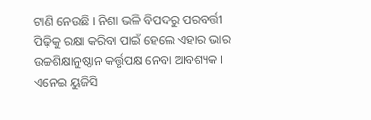ଟାଣି ନେଉଛି । ନିଶା ଭଳି ବିପଦରୁ ପରବର୍ତ୍ତୀ ପିଢ଼ିକୁ ରକ୍ଷା କରିବା ପାଇଁ ହେଲେ ଏହାର ଭାର ଉଚ୍ଚଶିକ୍ଷାନୁଷ୍ଠାନ କର୍ତ୍ତୃପକ୍ଷ ନେବା ଆବଶ୍ୟକ । ଏନେଇ ୟୁଜିସି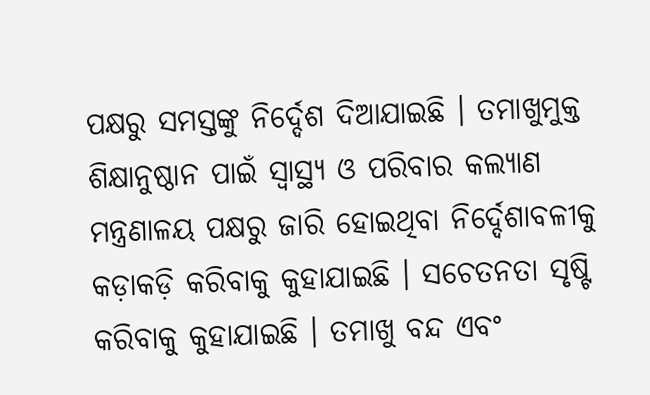ପକ୍ଷରୁ ସମସ୍ତଙ୍କୁ ନିର୍ଦ୍ଦେଶ ଦିଆଯାଇଛି । ତମାଖୁମୁକ୍ତ ଶିକ୍ଷାନୁଷ୍ଠାନ ପାଇଁ ସ୍ୱାସ୍ଥ୍ୟ ଓ ପରିବାର କଲ୍ୟାଣ ମନ୍ତ୍ରଣାଳୟ ପକ୍ଷରୁ ଜାରି ହୋଇଥିବା ନିର୍ଦ୍ଦେଶାବଳୀକୁ କଡ଼ାକଡ଼ି କରିବାକୁ କୁହାଯାଇଛି । ସଚେତନତା ସୃଷ୍ଟି କରିବାକୁ କୁହାଯାଇଛି । ତମାଖୁ ବନ୍ଦ ଏବଂ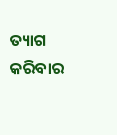ତ୍ୟାଗ କରିବାର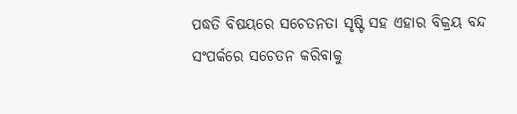ପଦ୍ଧତି ବିଷୟରେ ସଚେତନତା ସୃଷ୍ଟି ସହ ଏହାର ବିକ୍ରୟ ବନ୍ଦ ସଂପର୍କରେ ସଚେତନ କରିବାକୁ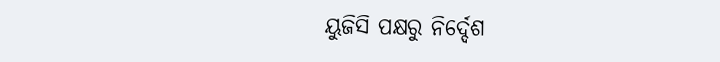ୟୁଜିସି ପକ୍ଷରୁ ନିର୍ଦ୍ଦେଶ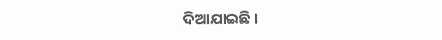ଦିଆଯାଇଛି ।